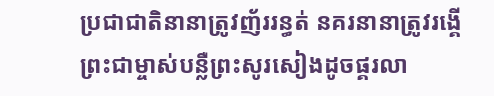ប្រជាជាតិនានាត្រូវញ័ររន្ធត់ នគរនានាត្រូវរង្គើ ព្រះជាម្ចាស់បន្លឺព្រះសូរសៀងដូចផ្គរលា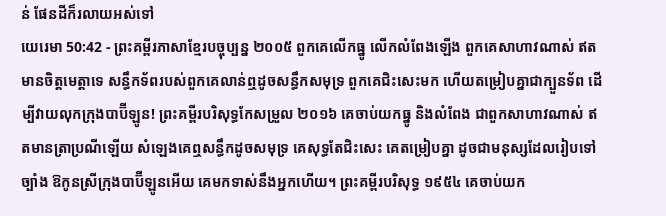ន់ ផែនដីក៏រលាយអស់ទៅ
យេរេមា 50:42 - ព្រះគម្ពីរភាសាខ្មែរបច្ចុប្បន្ន ២០០៥ ពួកគេលើកធ្នូ លើកលំពែងឡើង ពួកគេសាហាវណាស់ ឥតមានចិត្តមេត្តាទេ សន្ធឹកទ័ពរបស់ពួកគេលាន់ឮដូចសន្ធឹកសមុទ្រ ពួកគេជិះសេះមក ហើយតម្រៀបគ្នាជាក្បួនទ័ព ដើម្បីវាយលុកក្រុងបាប៊ីឡូន! ព្រះគម្ពីរបរិសុទ្ធកែសម្រួល ២០១៦ គេចាប់យកធ្នូ និងលំពែង ជាពួកសាហាវណាស់ ឥតមានត្រាប្រណីឡើយ សំឡេងគេឮសន្ធឹកដូចសមុទ្រ គេសុទ្ធតែជិះសេះ គេតម្រៀបគ្នា ដូចជាមនុស្សដែលរៀបទៅច្បាំង ឱកូនស្រីក្រុងបាប៊ីឡូនអើយ គេមកទាស់នឹងអ្នកហើយ។ ព្រះគម្ពីរបរិសុទ្ធ ១៩៥៤ គេចាប់យក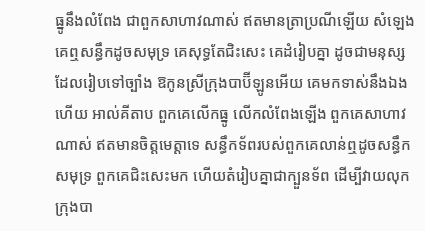ធ្នូនឹងលំពែង ជាពួកសាហាវណាស់ ឥតមានត្រាប្រណីឡើយ សំឡេងគេឮសន្ធឹកដូចសមុទ្រ គេសុទ្ធតែជិះសេះ គេដំរៀបគ្នា ដូចជាមនុស្សដែលរៀបទៅច្បាំង ឱកូនស្រីក្រុងបាប៊ីឡូនអើយ គេមកទាស់នឹងឯងហើយ អាល់គីតាប ពួកគេលើកធ្នូ លើកលំពែងឡើង ពួកគេសាហាវណាស់ ឥតមានចិត្តមេត្តាទេ សន្ធឹកទ័ពរបស់ពួកគេលាន់ឮដូចសន្ធឹកសមុទ្រ ពួកគេជិះសេះមក ហើយតំរៀបគ្នាជាក្បួនទ័ព ដើម្បីវាយលុកក្រុងបា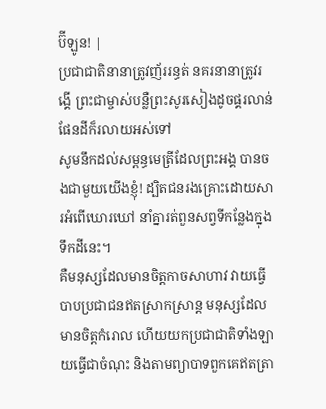ប៊ីឡូន! |
ប្រជាជាតិនានាត្រូវញ័ររន្ធត់ នគរនានាត្រូវរង្គើ ព្រះជាម្ចាស់បន្លឺព្រះសូរសៀងដូចផ្គរលាន់ ផែនដីក៏រលាយអស់ទៅ
សូមនឹកដល់សម្ពន្ធមេត្រីដែលព្រះអង្គ បានចងជាមួយយើងខ្ញុំ! ដ្បិតជនរងគ្រោះដោយសារអំពើឃោរឃៅ នាំគ្នារត់ពួនសព្វទីកន្លែងក្នុងទឹកដីនេះ។
គឺមនុស្សដែលមានចិត្តកាចសាហាវ វាយធ្វើបាបប្រជាជនឥតស្រាកស្រាន្ត មនុស្សដែលមានចិត្តកំរោល ហើយយកប្រជាជាតិទាំងឡាយធ្វើជាចំណុះ និងតាមព្យាបាទពួកគេឥតត្រា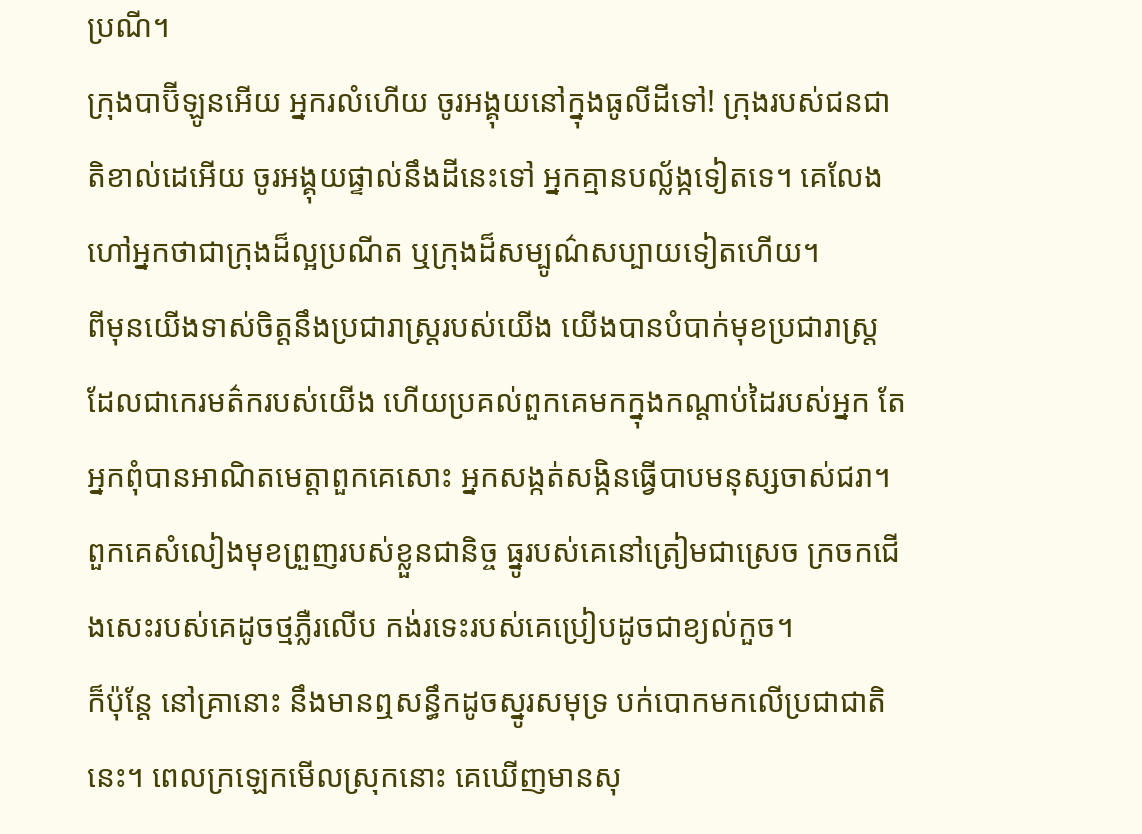ប្រណី។
ក្រុងបាប៊ីឡូនអើយ អ្នករលំហើយ ចូរអង្គុយនៅក្នុងធូលីដីទៅ! ក្រុងរបស់ជនជាតិខាល់ដេអើយ ចូរអង្គុយផ្ទាល់នឹងដីនេះទៅ អ្នកគ្មានបល្ល័ង្កទៀតទេ។ គេលែងហៅអ្នកថាជាក្រុងដ៏ល្អប្រណីត ឬក្រុងដ៏សម្បូណ៌សប្បាយទៀតហើយ។
ពីមុនយើងទាស់ចិត្តនឹងប្រជារាស្ត្ររបស់យើង យើងបានបំបាក់មុខប្រជារាស្ត្រ ដែលជាកេរមត៌ករបស់យើង ហើយប្រគល់ពួកគេមកក្នុងកណ្ដាប់ដៃរបស់អ្នក តែអ្នកពុំបានអាណិតមេត្តាពួកគេសោះ អ្នកសង្កត់សង្កិនធ្វើបាបមនុស្សចាស់ជរា។
ពួកគេសំលៀងមុខព្រួញរបស់ខ្លួនជានិច្ច ធ្នូរបស់គេនៅត្រៀមជាស្រេច ក្រចកជើងសេះរបស់គេដូចថ្មភ្លឺរលើប កង់រទេះរបស់គេប្រៀបដូចជាខ្យល់កួច។
ក៏ប៉ុន្តែ នៅគ្រានោះ នឹងមានឮសន្ធឹកដូចស្នូរសមុទ្រ បក់បោកមកលើប្រជាជាតិនេះ។ ពេលក្រឡេកមើលស្រុកនោះ គេឃើញមានសុ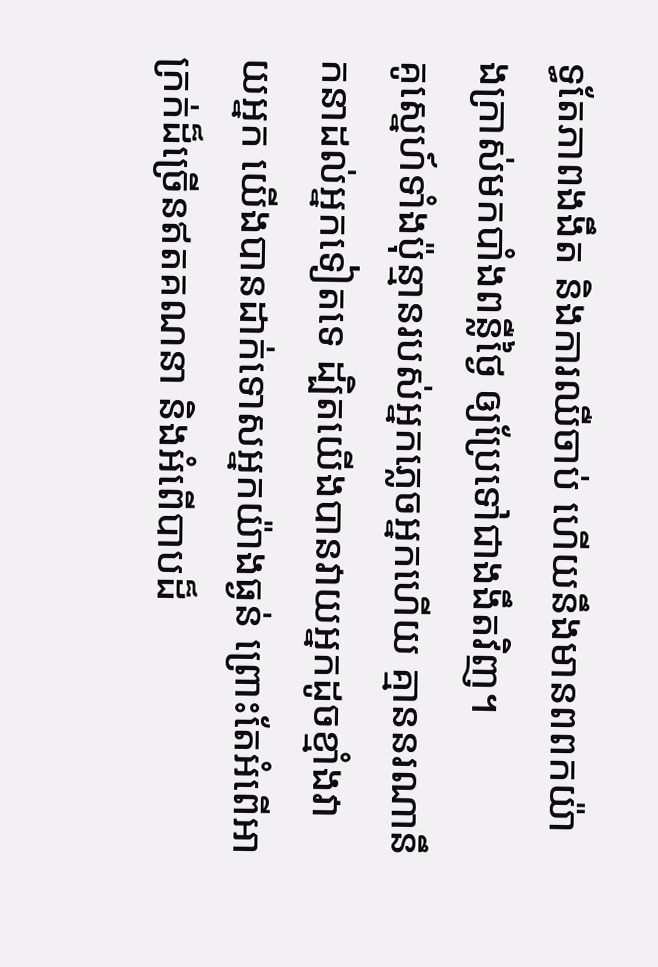ទ្ធតែភាពងងឹត និងការឈឺចាប់ ហើយនឹងមានពពកយ៉ាងក្រាស់មកបាំងពន្លឺថ្ងៃ ឲ្យប្រែទៅជាងងឹតវិញ។
គូស្នេហ៍ទាំងប៉ុន្មានរបស់អ្នកភ្លេចអ្នកហើយ គ្មាននរណានឹកនាដល់អ្នកទៀតទេ ដ្បិតយើងបានវាយអ្នកដូចខ្មាំងវាយអ្នក យើងបានដាក់ទោសអ្នកយ៉ាងធ្ងន់ ព្រោះតែអំពើអាក្រក់ដ៏ច្រើនឥតគណនា និងអំពើបាបដ៏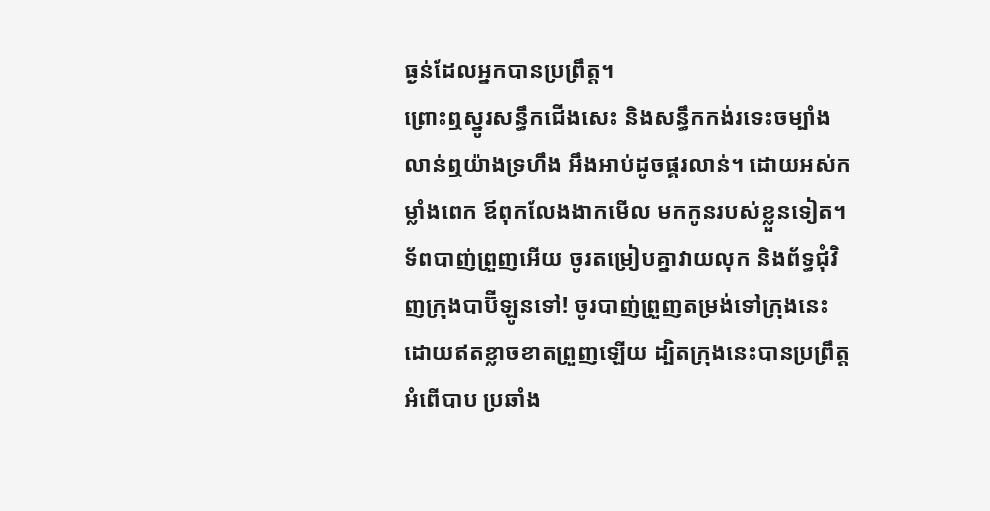ធ្ងន់ដែលអ្នកបានប្រព្រឹត្ត។
ព្រោះឮស្នូរសន្ធឹកជើងសេះ និងសន្ធឹកកង់រទេះចម្បាំងលាន់ឮយ៉ាងទ្រហឹង អឹងអាប់ដូចផ្គរលាន់។ ដោយអស់កម្លាំងពេក ឪពុកលែងងាកមើល មកកូនរបស់ខ្លួនទៀត។
ទ័ពបាញ់ព្រួញអើយ ចូរតម្រៀបគ្នាវាយលុក និងព័ទ្ធជុំវិញក្រុងបាប៊ីឡូនទៅ! ចូរបាញ់ព្រួញតម្រង់ទៅក្រុងនេះ ដោយឥតខ្លាចខាតព្រួញឡើយ ដ្បិតក្រុងនេះបានប្រព្រឹត្តអំពើបាប ប្រឆាំង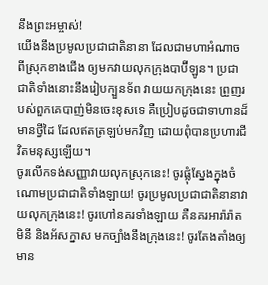នឹងព្រះអម្ចាស់!
យើងនឹងប្រមូលប្រជាជាតិនានា ដែលជាមហាអំណាច ពីស្រុកខាងជើង ឲ្យមកវាយលុកក្រុងបាប៊ីឡូន។ ប្រជាជាតិទាំងនោះនឹងរៀបក្បួនទ័ព វាយយកក្រុងនេះ ព្រួញរបស់ពួកគេបាញ់មិនចេះខុសទេ គឺប្រៀបដូចជាទាហានដ៏មានថ្វីដៃ ដែលឥតត្រឡប់មកវិញ ដោយពុំបានប្រហារជីវិតមនុស្សឡើយ។
ចូរលើកទង់សញ្ញាវាយលុកស្រុកនេះ! ចូរផ្លុំស្នែងក្នុងចំណោមប្រជាជាតិទាំងឡាយ! ចូរប្រមូលប្រជាជាតិនានាវាយលុកក្រុងនេះ! ចូរហៅនគរទាំងឡាយ គឺនគរអារ៉ារ៉ាត មិនី និងអ័សក្នាស មកច្បាំងនឹងក្រុងនេះ! ចូរតែងតាំងឲ្យមាន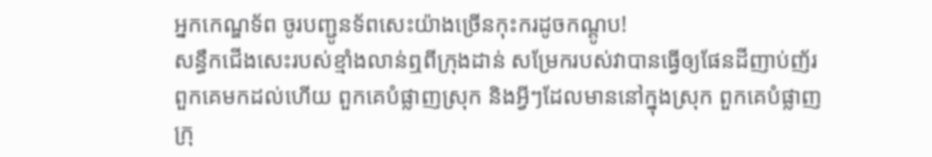អ្នកកេណ្ឌទ័ព ចូរបញ្ជូនទ័ពសេះយ៉ាងច្រើនកុះករដូចកណ្ដូប!
សន្ធឹកជើងសេះរបស់ខ្មាំងលាន់ឮពីក្រុងដាន់ សម្រែករបស់វាបានធ្វើឲ្យផែនដីញាប់ញ័រ ពួកគេមកដល់ហើយ ពួកគេបំផ្លាញស្រុក និងអ្វីៗដែលមាននៅក្នុងស្រុក ពួកគេបំផ្លាញក្រុ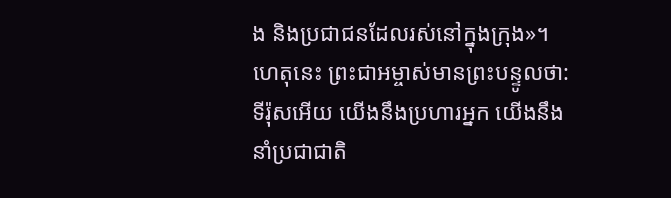ង និងប្រជាជនដែលរស់នៅក្នុងក្រុង»។
ហេតុនេះ ព្រះជាអម្ចាស់មានព្រះបន្ទូលថា: ទីរ៉ុសអើយ យើងនឹងប្រហារអ្នក យើងនឹងនាំប្រជាជាតិ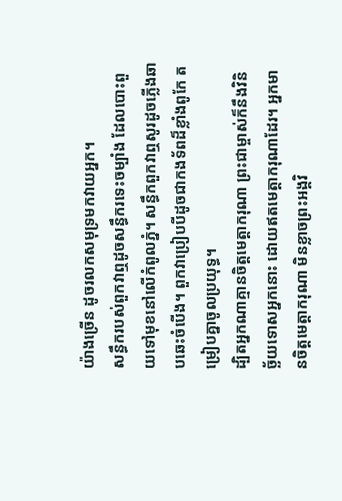យ៉ាងច្រើន ដូចរលកសមុទ្រមកវាយអ្នក។
សន្ធឹករបស់ពួកវាឮដូចសន្ធឹករទេះចម្បាំង ដែលបោះពួយទៅមុខនៅលើកំពូលភ្នំ។ សន្ធឹកពួកវាឮសូរដូចភ្លើងឆាបឆេះចំបើង។ ពួកវាប្រៀបបីដូចជាកងទ័ពដ៏ខ្លាំងពូកែ តម្រៀបគ្នាចូលប្រយុទ្ធ។
ដ្បិតអ្នកណាគ្មានចិត្តមេត្តាករុណា ព្រះជាម្ចាស់ក៏នឹងវិនិច្ឆ័យទោសអ្នកនោះ ដោយឥតមេត្តាករុណាដែរ។ អ្នកមានចិត្តមេត្តាករុណា មិនខ្លាចព្រះអង្គវិ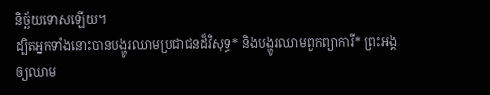និច្ឆ័យទោសឡើយ។
ដ្បិតអ្នកទាំងនោះបានបង្ហូរឈាមប្រជាជនដ៏វិសុទ្ធ* និងបង្ហូរឈាមពួកព្យាការី* ព្រះអង្គឲ្យឈាម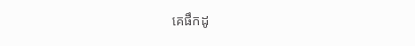គេផឹកដូ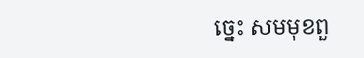ច្នេះ សមមុខពួ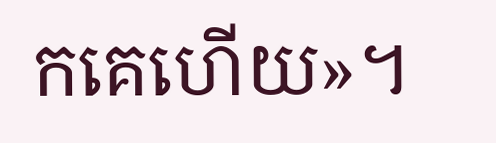កគេហើយ»។